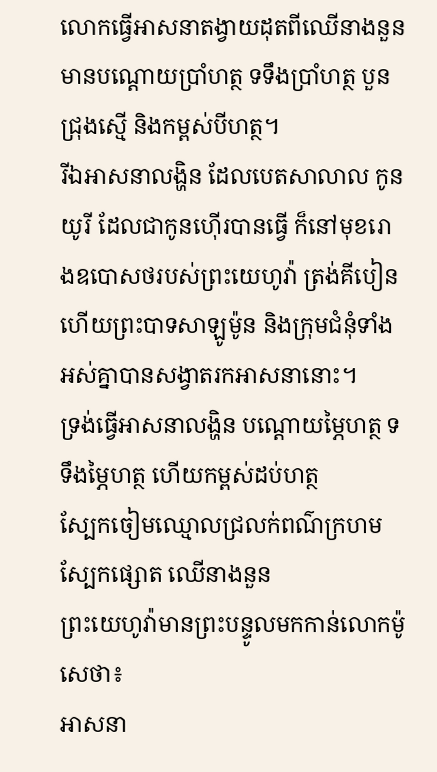លោកធ្វើអាសនាតង្វាយដុតពីឈើនាងនួន មានបណ្តោយប្រាំហត្ថ ទទឹងប្រាំហត្ថ បួនជ្រុងស្មើ និងកម្ពស់បីហត្ថ។
រីឯអាសនាលង្ហិន ដែលបេតសាលាល កូនយូរី ដែលជាកូនហ៊ើរបានធ្វើ ក៏នៅមុខរោងឧបោសថរបស់ព្រះយេហូវ៉ា ត្រង់គីបៀន ហើយព្រះបាទសាឡូម៉ូន និងក្រុមជំនុំទាំងអស់គ្នាបានសង្វាតរកអាសនានោះ។
ទ្រង់ធ្វើអាសនាលង្ហិន បណ្តោយម្ភៃហត្ថ ទទឹងម្ភៃហត្ថ ហើយកម្ពស់ដប់ហត្ថ
ស្បែកចៀមឈ្មោលជ្រលក់ពណ៌ក្រហម ស្បែកផ្សោត ឈើនាងនួន
ព្រះយេហូវ៉ាមានព្រះបន្ទូលមកកាន់លោកម៉ូសេថា៖
អាសនា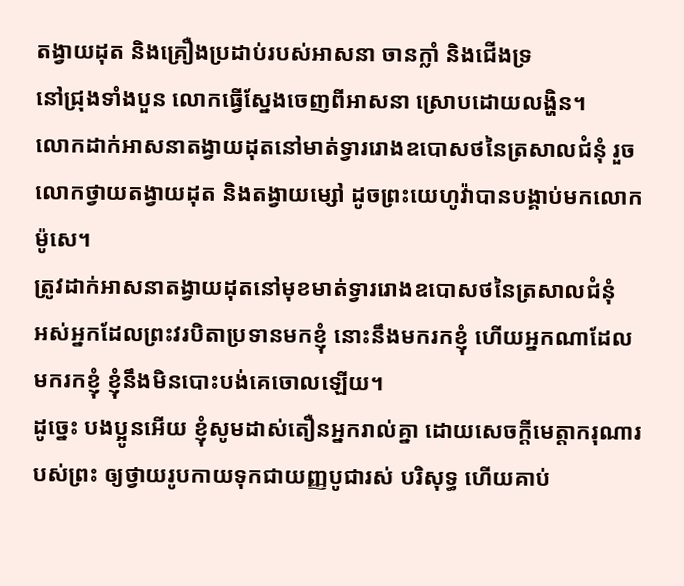តង្វាយដុត និងគ្រឿងប្រដាប់របស់អាសនា ចានក្លាំ និងជើងទ្រ
នៅជ្រុងទាំងបួន លោកធ្វើស្នែងចេញពីអាសនា ស្រោបដោយលង្ហិន។
លោកដាក់អាសនាតង្វាយដុតនៅមាត់ទ្វាររោងឧបោសថនៃត្រសាលជំនុំ រួចលោកថ្វាយតង្វាយដុត និងតង្វាយម្សៅ ដូចព្រះយេហូវ៉ាបានបង្គាប់មកលោកម៉ូសេ។
ត្រូវដាក់អាសនាតង្វាយដុតនៅមុខមាត់ទ្វាររោងឧបោសថនៃត្រសាលជំនុំ
អស់អ្នកដែលព្រះវរបិតាប្រទានមកខ្ញុំ នោះនឹងមករកខ្ញុំ ហើយអ្នកណាដែលមករកខ្ញុំ ខ្ញុំនឹងមិនបោះបង់គេចោលឡើយ។
ដូច្នេះ បងប្អូនអើយ ខ្ញុំសូមដាស់តឿនអ្នករាល់គ្នា ដោយសេចក្តីមេត្តាករុណារបស់ព្រះ ឲ្យថ្វាយរូបកាយទុកជាយញ្ញបូជារស់ បរិសុទ្ធ ហើយគាប់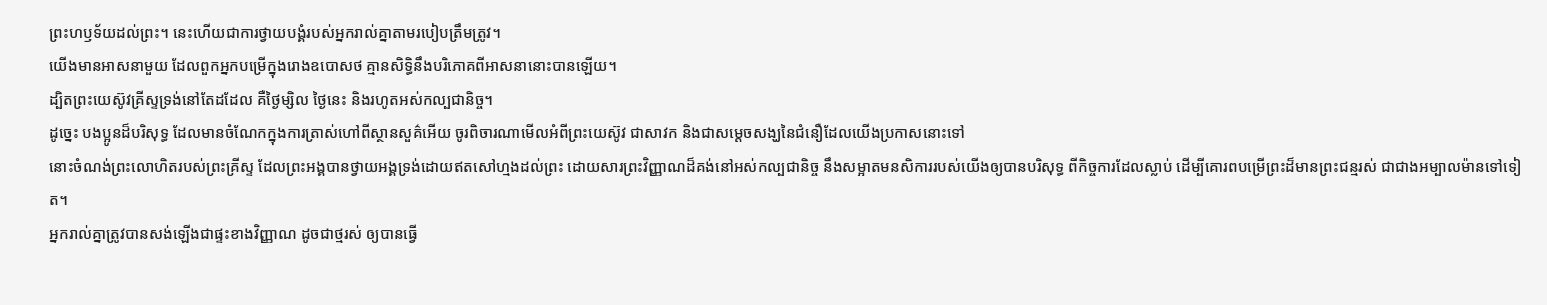ព្រះហឫទ័យដល់ព្រះ។ នេះហើយជាការថ្វាយបង្គំរបស់អ្នករាល់គ្នាតាមរបៀបត្រឹមត្រូវ។
យើងមានអាសនាមួយ ដែលពួកអ្នកបម្រើក្នុងរោងឧបោសថ គ្មានសិទ្ធិនឹងបរិភោគពីអាសនានោះបានឡើយ។
ដ្បិតព្រះយេស៊ូវគ្រីស្ទទ្រង់នៅតែដដែល គឺថ្ងៃម្សិល ថ្ងៃនេះ និងរហូតអស់កល្បជានិច្ច។
ដូច្នេះ បងប្អូនដ៏បរិសុទ្ធ ដែលមានចំណែកក្នុងការត្រាស់ហៅពីស្ថានសួគ៌អើយ ចូរពិចារណាមើលអំពីព្រះយេស៊ូវ ជាសាវក និងជាសម្តេចសង្ឃនៃជំនឿដែលយើងប្រកាសនោះទៅ
នោះចំណង់ព្រះលោហិតរបស់ព្រះគ្រីស្ទ ដែលព្រះអង្គបានថ្វាយអង្គទ្រង់ដោយឥតសៅហ្មងដល់ព្រះ ដោយសារព្រះវិញ្ញាណដ៏គង់នៅអស់កល្បជានិច្ច នឹងសម្អាតមនសិការរបស់យើងឲ្យបានបរិសុទ្ធ ពីកិច្ចការដែលស្លាប់ ដើម្បីគោរពបម្រើព្រះដ៏មានព្រះជន្មរស់ ជាជាងអម្បាលម៉ានទៅទៀត។
អ្នករាល់គ្នាត្រូវបានសង់ឡើងជាផ្ទះខាងវិញ្ញាណ ដូចជាថ្មរស់ ឲ្យបានធ្វើ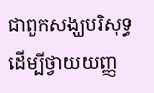ជាពួកសង្ឃបរិសុទ្ធ ដើម្បីថ្វាយយញ្ញ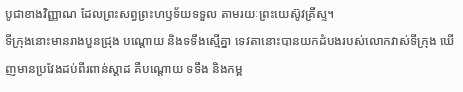បូជាខាងវិញ្ញាណ ដែលព្រះសព្វព្រះហឫទ័យទទួល តាមរយៈព្រះយេស៊ូវគ្រីស្ទ។
ទីក្រុងនោះមានរាងបួនជ្រុង បណ្តោយ និងទទឹងស្មើគ្នា ទេវតានោះបានយកដំបងរបស់លោកវាស់ទីក្រុង ឃើញមានប្រវែងដប់ពីរពាន់ស្តាដ គឺបណ្តោយ ទទឹង និងកម្ព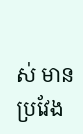ស់ មានប្រវែង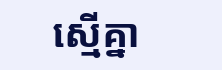ស្មើគ្នា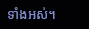ទាំងអស់។